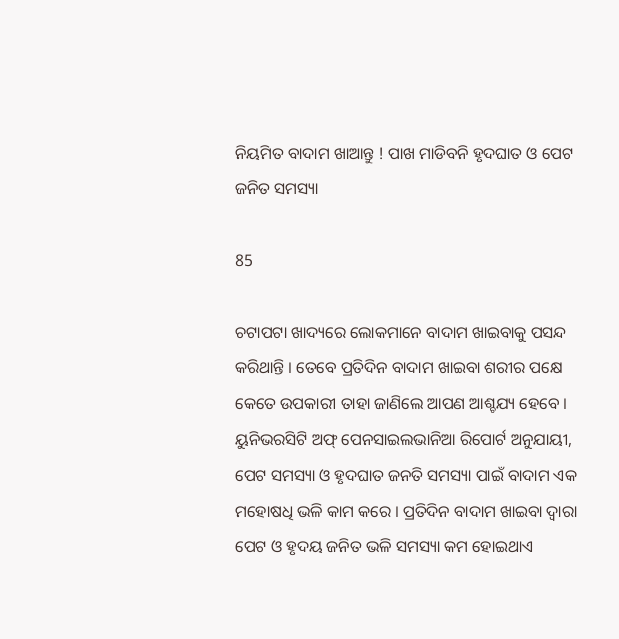ନିୟମିତ ବାଦାମ ଖାଆନ୍ତୁ ! ପାଖ ମାଡିବନି ହୃଦଘାତ ଓ ପେଟ ଜନିତ ସମସ୍ୟା

85

ଚଟାପଟା ଖାଦ୍ୟରେ ଲୋକମାନେ ବାଦାମ ଖାଇବାକୁ ପସନ୍ଦ କରିଥାନ୍ତି । ତେବେ ପ୍ରତିଦିନ ବାଦାମ ଖାଇବା ଶରୀର ପକ୍ଷେ କେତେ ଉପକାରୀ ତାହା ଜାଣିଲେ ଆପଣ ଆଶ୍ଚଯ୍ୟ ହେବେ । ୟୁନିଭରସିଟି ଅଫ୍ ପେନସାଇଲଭାନିଆ ରିପୋର୍ଟ ଅନୁଯାୟୀ, ପେଟ ସମସ୍ୟା ଓ ହୃଦଘାତ ଜନତି ସମସ୍ୟା ପାଇଁ ବାଦାମ ଏକ ମହୋଷଧି ଭଳି କାମ କରେ । ପ୍ରତିଦିନ ବାଦାମ ଖାଇବା ଦ୍ୱାରା ପେଟ ଓ ହୃଦୟ ଜନିତ ଭଳି ସମସ୍ୟା କମ ହୋଇଥାଏ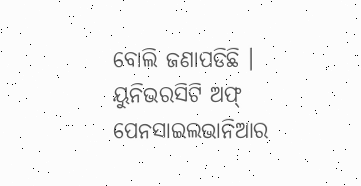ବୋଲି ଜଣାପଡିଛି । ୟୁନିଭରସିଟି ଅଫ୍ ପେନସାଇଲଭାନିଆର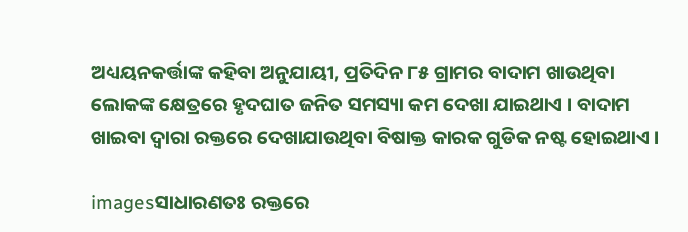ଅଧ୍ୟୟନକର୍ତ୍ତାଙ୍କ କହିବା ଅନୁଯାୟୀ, ପ୍ରତିଦିନ ୮୫ ଗ୍ରାମର ବାଦାମ ଖାଉଥିବା ଲୋକଙ୍କ କ୍ଷେତ୍ରରେ ହୃଦଘାତ ଜନିତ ସମସ୍ୟା କମ ଦେଖା ଯାଇଥାଏ । ବାଦାମ ଖାଇବା ଦ୍ୱାରା ରକ୍ତରେ ଦେଖାଯାଉଥିବା ବିଷାକ୍ତ କାରକ ଗୁଡିକ ନଷ୍ଟ ହୋଇଥାଏ ।

imagesସାଧାରଣତଃ ରକ୍ତରେ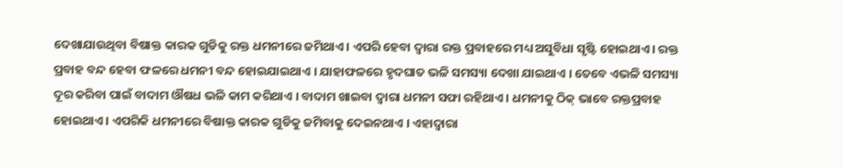ଦେଖାଯାଉଥିବା ବିଷାକ୍ତ କାରକ ଗୁଡିକୁ ରକ୍ତ ଧମନୀରେ ଜମିଥାଏ । ଏପରି ହେବା ଦ୍ୱାରା ରକ୍ତ ପ୍ରବାହରେ ମଧ୍ୟ ଅସୁବିଧା ସୃଷ୍ଟି ହୋଇଥାଏ । ରକ୍ତ ପ୍ରବାହ ବନ୍ଦ ହେବା ଫଳରେ ଧମନୀ ବନ୍ଦ ହୋଇଯାଇଥାଏ । ଯାହାଫଳରେ ହୃଦଘାତ ଭଳି ସମସ୍ୟା ଦେଖା ଯାଇଥାଏ । ତେବେ ଏଭଳି ସମସ୍ୟା ଦୂର କରିବା ପାଇଁ ବାଦାମ ଔଷଧ ଭଳି କାମ କରିଥାଏ । ବାଦାମ ଖାଇବା ଦ୍ୱାରା ଧମନୀ ସଫା ରହିଥାଏ । ଧମନୀକୁ ଠିକ୍ ଭାବେ ରକ୍ତପ୍ରବାହ ହୋଇଥାଏ । ଏପରିକି ଧମନୀରେ ବିଷାକ୍ତ କାରକ ଗୁଡିକୁ ଜମିବାକୁ ଦେଇନଥାଏ । ଏହାଦ୍ୱାରା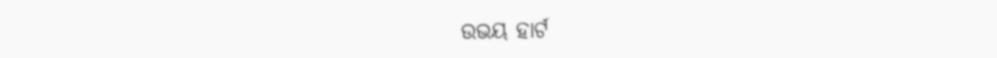ଉଭୟ ହାର୍ଟ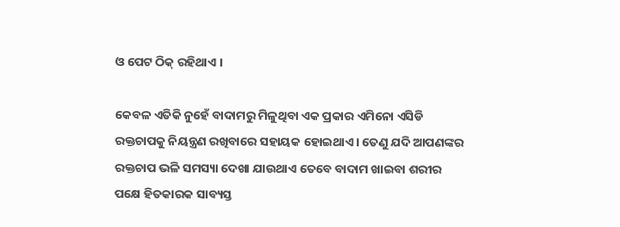ଓ ପେଟ ଠିକ୍ ରହିଥାଏ ।

କେବଳ ଏତିକି ନୁହେଁ ବାଦାମରୁ ମିଳୁଥିବା ଏକ ପ୍ରକାର ଏମିନୋ ଏସିଡି ରକ୍ତଚାପକୁ ନିୟନ୍ତ୍ରଣ ରଖିବାରେ ସହାୟକ ହୋଇଥାଏ । ତେଣୁ ଯଦି ଆପଣଙ୍କର ରକ୍ତଚାପ ଭଳି ସମସ୍ୟା ଦେଖା ଯାଉଥାଏ ତେବେ ବାଦାମ ଖାଇବା ଶରୀର ପକ୍ଷେ ହିତକାରକ ସାବ୍ୟସ୍ତ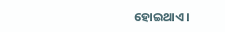ହୋଇଥାଏ ।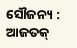ସୌଜନ୍ୟ : ଆଜତକ୍